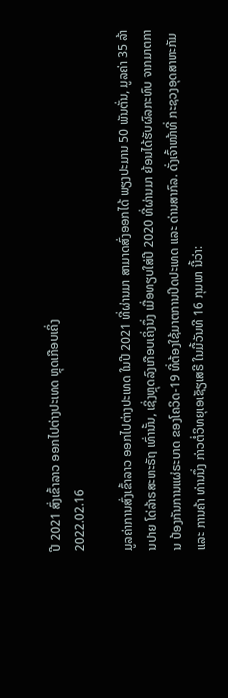ປີ 2021 ສົ່ງເຂົ້າລາວ ອອກໄປຕ່າງປະເທດ ຫຼຸດເກືອບເຄິ່ງ
2022.02.16

ມູລຄ່າການສົ່ງເຂົ້າລາວ ອອກໄປຕ່າງປະເທດ ໃນປີ 2021 ທີ່ຜ່ານມາ ສາມາດສົ່ງອອກໄດ້ ພຽງປະມານ 50 ພັນຕັ່ນ, ມູລຄ່າ 35 ລ້ານປາຍ ໂດ່ລ້າຣສະຫະຣັຖ ເທົ່ານັ້ນ, ເຊິ່ງຫຼຸດລົງເກືອບເຄິ່ງນຶ່ງ ເມື່ອທຽບໃສ່ປີ 2020 ທີ່ຜ່ານມາ ຍ້ອນໄດ້ຮັບຜົລກະທົບ ຈາກມາຕການ ປ້ອງກັນການແຜ່ຣະບາດ ຂອງໂຄວິດ-19 ທີ່ຕ້ອງໃຊ້ມາຕການປິດປະເທດ ແລະ ດ່ານສາກົລ. ດັ່ງເຈົ້າໜ້າທີ່ ກະຊວງອຸດສາຫະກັມ ແລະ ການຄ້າ ທ່ານນຶ່ງ ກ່າວຕໍ່ວິທຍຸເອເຊັຽເສຣີ ໃນມື້ວັນທີ 16 ກຸມພາ ນີ້ວ່າ: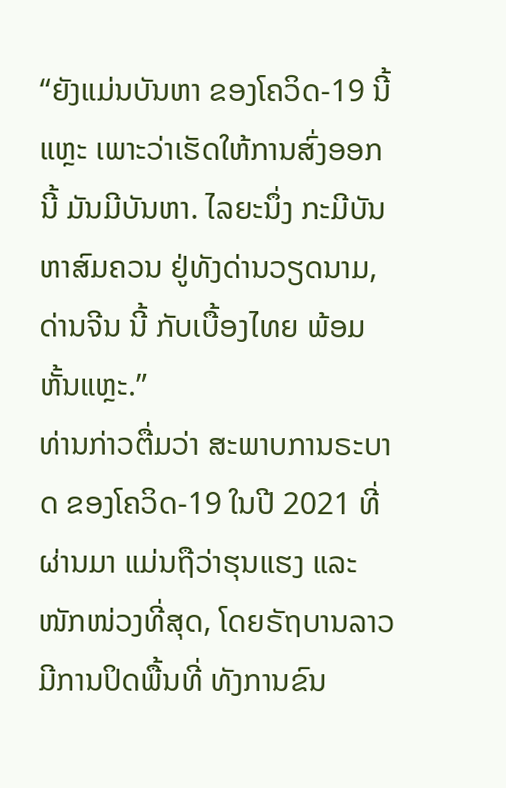“ຍັງແມ່ນບັນຫາ ຂອງໂຄວິດ-19 ນີ້ແຫຼະ ເພາະວ່າເຮັດໃຫ້ການສົ່ງອອກນີ້ ມັນມີບັນຫາ. ໄລຍະນຶ່ງ ກະມີບັນຫາສົມຄວນ ຢູ່ທັງດ່ານວຽດນາມ, ດ່ານຈີນ ນີ້ ກັບເບື້ອງໄທຍ ພ້ອມຫັ້ນແຫຼະ.”
ທ່ານກ່າວຕື່ມວ່າ ສະພາບການຣະບາດ ຂອງໂຄວິດ-19 ໃນປີ 2021 ທີ່ຜ່ານມາ ແມ່ນຖືວ່າຮຸນແຮງ ແລະ ໜັກໜ່ວງທີ່ສຸດ, ໂດຍຣັຖບານລາວ ມີການປິດພື້ນທີ່ ທັງການຂົນ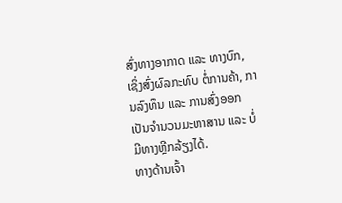ສົ່ງທາງອາກາດ ແລະ ທາງບົກ, ເຊິ່ງສົ່ງຜົລກະທົບ ຕໍ່ການຄ້າ, ການລົງທຶນ ແລະ ການສົ່ງອອກ ເປັນຈຳນວນມະຫາສານ ແລະ ບໍ່ມີທາງຫຼີກລ້ຽງໄດ້.
ທາງດ້ານເຈົ້າ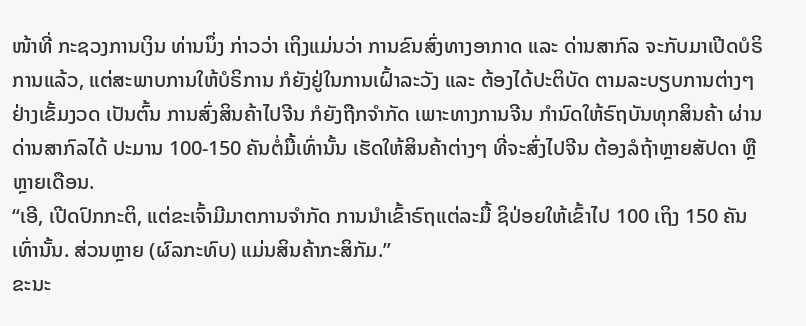ໜ້າທີ່ ກະຊວງການເງິນ ທ່ານນຶ່ງ ກ່າວວ່າ ເຖິງແມ່ນວ່າ ການຂົນສົ່ງທາງອາກາດ ແລະ ດ່ານສາກົລ ຈະກັບມາເປີດບໍຣິການແລ້ວ, ແຕ່ສະພາບການໃຫ້ບໍຣິການ ກໍຍັງຢູ່ໃນການເຝົ້າລະວັງ ແລະ ຕ້ອງໄດ້ປະຕິບັດ ຕາມລະບຽບການຕ່າງໆ ຢ່າງເຂັ້ມງວດ ເປັນຕົ້ນ ການສົ່ງສິນຄ້າໄປຈີນ ກໍຍັງຖືກຈຳກັດ ເພາະທາງການຈີນ ກຳນົດໃຫ້ຣົຖບັນທຸກສິນຄ້າ ຜ່ານດ່ານສາກົລໄດ້ ປະມານ 100-150 ຄັນຕໍ່ມື້ເທົ່ານັ້ນ ເຮັດໃຫ້ສິນຄ້າຕ່າງໆ ທີ່ຈະສົ່ງໄປຈີນ ຕ້ອງລໍຖ້າຫຼາຍສັປດາ ຫຼືຫຼາຍເດືອນ.
“ເອີ, ເປີດປົກກະຕິ, ແຕ່ຂະເຈົ້າມີມາຕການຈຳກັດ ການນຳເຂົ້າຣົຖແຕ່ລະມື້ ຊິປ່ອຍໃຫ້ເຂົ້າໄປ 100 ເຖິງ 150 ຄັນເທົ່ານັ້ນ. ສ່ວນຫຼາຍ (ຜົລກະທົບ) ແມ່ນສິນຄ້າກະສິກັມ.”
ຂະນະ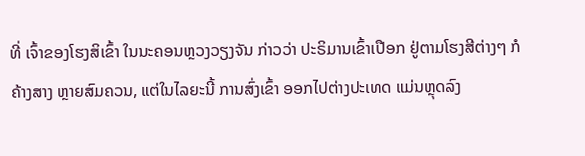ທີ່ ເຈົ້າຂອງໂຮງສິເຂົ້າ ໃນນະຄອນຫຼວງວຽງຈັນ ກ່າວວ່າ ປະຣິມານເຂົ້າເປືອກ ຢູ່ຕາມໂຮງສີຕ່າງໆ ກໍຄ້າງສາງ ຫຼາຍສົມຄວນ, ແຕ່ໃນໄລຍະນີ້ ການສົ່ງເຂົ້າ ອອກໄປຕ່າງປະເທດ ແມ່ນຫຼຸດລົງ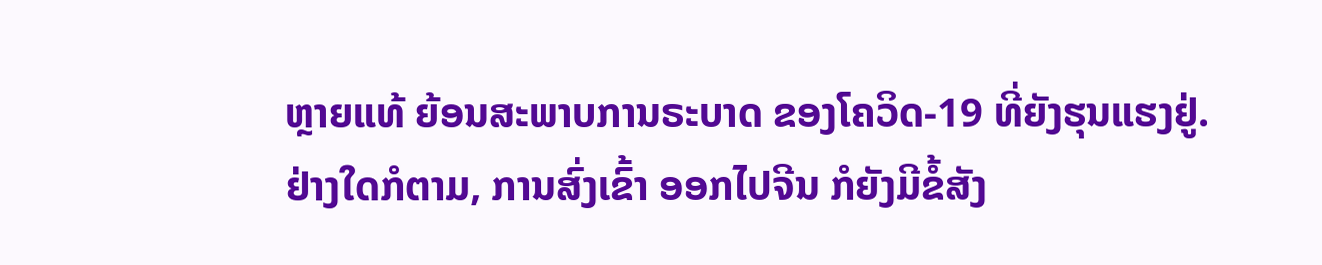ຫຼາຍແທ້ ຍ້ອນສະພາບການຣະບາດ ຂອງໂຄວິດ-19 ທີ່ຍັງຮຸນແຮງຢູ່.
ຢ່າງໃດກໍຕາມ, ການສົ່ງເຂົ້າ ອອກໄປຈີນ ກໍຍັງມີຂໍ້ສັງ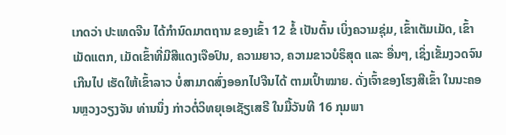ເກດວ່າ ປະເທດຈີນ ໄດ້ກຳນົດມາຕຖານ ຂອງເຂົ້າ 12 ຂໍ້ ເປັນຕົ້ນ ເບິ່ງຄວາມຊຸ່ມ, ເຂົ້າເຕັມເມັດ, ເຂົ້າເມັດແຕກ, ເມັດເຂົ້າທີ່ມີສີແດງເຈືອປົນ, ຄວາມຍາວ, ຄວາມຂາວບໍຣິສຸດ ແລະ ອື່ນໆ, ເຊິ່ງເຂັ້ມງວດຈົນເກີນໄປ ເຮັດໃຫ້ເຂົ້າລາວ ບໍ່ສາມາດສົ່ງອອກໄປຈີນໄດ້ ຕາມເປົ້າໝາຍ. ດັ່ງເຈົ້າຂອງໂຮງສີເຂົ້າ ໃນນະຄອນຫຼວງວຽງຈັນ ທ່ານນຶ່ງ ກ່າວຕໍ່ວິທຍຸເອເຊັຽເສຣີ ໃນມື້ວັນທີ 16 ກຸມພາ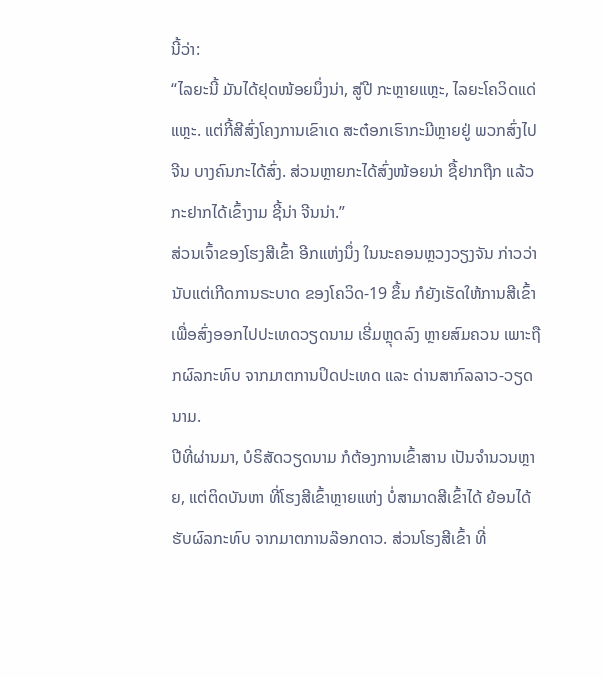ນີ້ວ່າ:
“ໄລຍະນີ້ ມັນໄດ້ຢຸດໜ້ອຍນຶ່ງນ່າ, ສູ່ປີ ກະຫຼາຍແຫຼະ, ໄລຍະໂຄວິດແດ່ແຫຼະ. ແຕ່ກີ້ສີສົ່ງໂຄງການເຂົາເດ ສະຕ໋ອກເຮົາກະມີຫຼາຍຢູ່ ພວກສົ່ງໄປຈີນ ບາງຄົນກະໄດ້ສົ່ງ. ສ່ວນຫຼາຍກະໄດ້ສົ່ງໜ້ອຍນ່າ ຊື້ຢາກຖືກ ແລ້ວກະຢາກໄດ້ເຂົ້າງາມ ຊີ້ນ່າ ຈີນນ່າ.”
ສ່ວນເຈົ້າຂອງໂຮງສີເຂົ້າ ອີກແຫ່ງນຶ່ງ ໃນນະຄອນຫຼວງວຽງຈັນ ກ່າວວ່າ ນັບແຕ່ເກີດການຣະບາດ ຂອງໂຄວິດ-19 ຂຶ້ນ ກໍຍັງເຮັດໃຫ້ການສີເຂົ້າ ເພື່ອສົ່ງອອກໄປປະເທດວຽດນາມ ເຣີ່ມຫຼຸດລົງ ຫຼາຍສົມຄວນ ເພາະຖືກຜົລກະທົບ ຈາກມາຕການປິດປະເທດ ແລະ ດ່ານສາກົລລາວ-ວຽດນາມ.
ປີທີ່ຜ່ານມາ, ບໍຣິສັດວຽດນາມ ກໍຕ້ອງການເຂົ້າສານ ເປັນຈຳນວນຫຼາຍ, ແຕ່ຕິດບັນຫາ ທີ່ໂຮງສີເຂົ້າຫຼາຍແຫ່ງ ບໍ່ສາມາດສີເຂົ້າໄດ້ ຍ້ອນໄດ້ຮັບຜົລກະທົບ ຈາກມາຕການລ໊ອກດາວ. ສ່ວນໂຮງສີເຂົ້າ ທີ່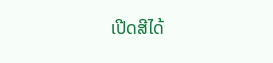ເປີດສີໄດ້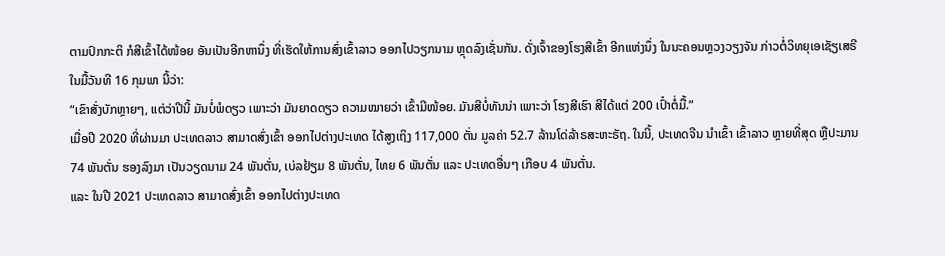ຕາມປົກກະຕິ ກໍສີເຂົ້າໄດ້ໜ້ອຍ ອັນເປັນອີກຫານຶ່ງ ທີ່ເຮັດໃຫ້ການສົ່ງເຂົ້າລາວ ອອກໄປວຽກນາມ ຫຼຸດລົງເຊັ່ນກັນ. ດັ່ງເຈົ້າຂອງໂຮງສີເຂົ້າ ອີກແຫ່ງນຶ່ງ ໃນນະຄອນຫຼວງວຽງຈັນ ກ່າວຕໍ່ວິທຍຸເອເຊັຽເສຣີ ໃນມື້ວັນທີ 16 ກຸມພາ ນີ້ວ່າ:
“ເຂົາສັ່ງບັກຫຼາຍໆ, ແຕ່ວ່າປີນີ້ ມັນບໍ່ພໍດຽວ ເພາະວ່າ ມັນຍາດດຽວ ຄວາມໝາຍວ່າ ເຂົ້າມີໜ້ອຍ. ມັນສີບໍ່ທັນນ່າ ເພາະວ່າ ໂຮງສີເຮົາ ສີໄດ້ແຕ່ 200 ເປົ໋າຕໍ່ມື້.”
ເມື່ອປີ 2020 ທີ່ຜ່ານມາ ປະເທດລາວ ສາມາດສົ່ງເຂົ້າ ອອກໄປຕ່າງປະເທດ ໄດ້ສູງເຖິງ 117,000 ຕັ່ນ ມູລຄ່າ 52.7 ລ້ານໂດ່ລ້າຣສະຫະຣັຖ. ໃນນີ້, ປະເທດຈີນ ນຳເຂົ້າ ເຂົ້າລາວ ຫຼາຍທີ່ສຸດ ຫຼືປະມານ 74 ພັນຕັ່ນ ຮອງລົງມາ ເປັນວຽດນາມ 24 ພັນຕັ່ນ, ເບ່ລຢ້ຽມ 8 ພັນຕັ່ນ, ໄທຍ 6 ພັນຕັ່ນ ແລະ ປະເທດອື່ນໆ ເກືອບ 4 ພັນຕັ່ນ.
ແລະ ໃນປີ 2021 ປະເທດລາວ ສາມາດສົ່ງເຂົ້າ ອອກໄປຕ່າງປະເທດ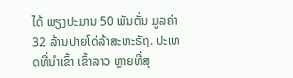ໄດ້ ພຽງປະມານ 50 ພັນຕັ່ນ ມູລຄ່າ 32 ລ້ານປາຍໂດ່ລ້າສະຫະຣັຖ. ປະເທດທີ່ນຳເຂົ້າ ເຂົ້າລາວ ຫຼາຍທີ່ສຸ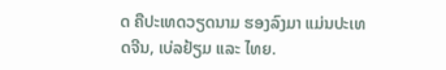ດ ຄືປະເທດວຽດນາມ ຮອງລົງມາ ແມ່ນປະເທດຈີນ, ເບ່ລຢ້ຽມ ແລະ ໄທຍ.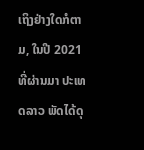ເຖິງຢ່າງໃດກໍຕາມ, ໃນປີ 2021 ທີ່ຜ່ານມາ ປະເທດລາວ ພັດໄດ້ດຸ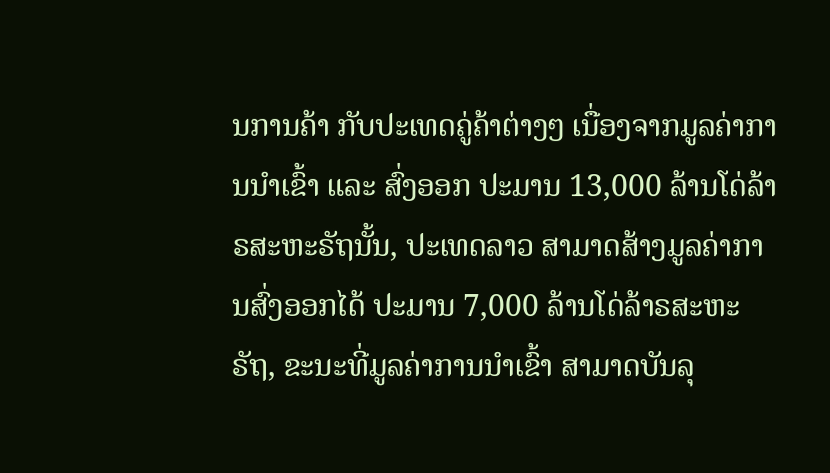ນການຄ້າ ກັບປະເທດຄູ່ຄ້າຕ່າງໆ ເນື່ອງຈາກມູລຄ່າການນຳເຂົ້າ ແລະ ສົ່ງອອກ ປະມານ 13,000 ລ້ານໂດ່ລ້າຣສະຫະຣັຖນັ້ນ, ປະເທດລາວ ສາມາດສ້າງມູລຄ່າການສົ່ງອອກໄດ້ ປະມານ 7,000 ລ້ານໂດ່ລ້າຣສະຫະຣັຖ, ຂະນະທີ່ມູລຄ່າການນຳເຂົ້າ ສາມາດບັນລຸ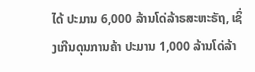ໄດ້ ປະມານ 6,000 ລ້ານໂດ່ລ້າຣສະຫະຣັຖ, ເຊິ່ງເກີນດຸນການຄ້າ ປະມານ 1,000 ລ້ານໂດ່ລ້າ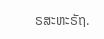ຣສະຫະຣັຖ.